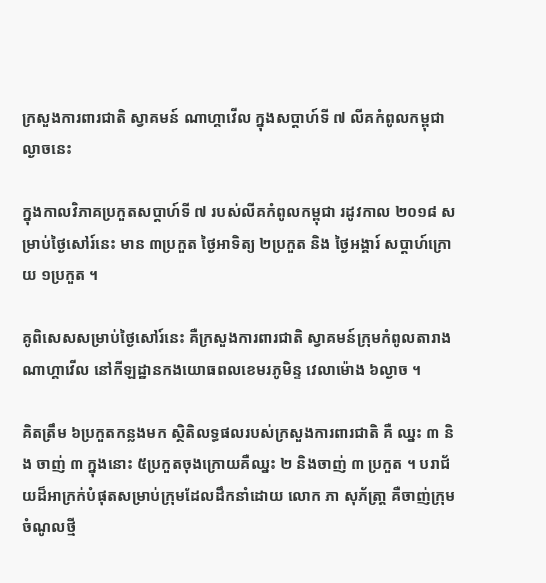ក្រសួងការពារជាតិ ស្វាគមន៍ ណាហ្គាវើល ក្នុងសប្តាហ៍ទី ៧ លីគកំពូលកម្ពុជា ល្ងាចនេះ

ក្នុងកាលវិភាគប្រកួតសប្តាហ៍ទី ៧ របស់លីគកំពូលកម្ពុជា រដូវកាល ២០១៨ សម្រាប់ថ្ងៃសៅរ៍នេះ មាន ៣ប្រកួត ថ្ងៃអាទិត្យ ២ប្រកួត និង ថ្ងៃអង្គារ៍ សប្តាហ៍ក្រោយ ១ប្រកួត ។

គូពិសេសសម្រាប់ថ្ងៃសៅរ៍នេះ គឺក្រសួងការពារជាតិ ស្វាគមន៍ក្រុមកំពូលតារាងណាហ្គាវើល នៅកីឡដ្ឋានកងយោធពលខេមរភូមិន្ទ វេលាម៉ោង ៦ល្ងាច ។

គិតត្រឹម ៦ប្រកួតកន្លងមក ស្ថិតិលទ្ធផលរបស់ក្រសួងការពារជាតិ គឺ ឈ្នះ ៣ និង ចាញ់ ៣ ក្នុងនោះ ៥ប្រកួតចុងក្រោយគឺឈ្នះ ២ និងចាញ់ ៣ ប្រកួត ។ បរាជ័យដ៏អាក្រក់បំផុតសម្រាប់ក្រុមដែលដឹកនាំដោយ លោក ភា សុភ័ត្រា្ត គឺចាញ់ក្រុមចំណូលថ្មី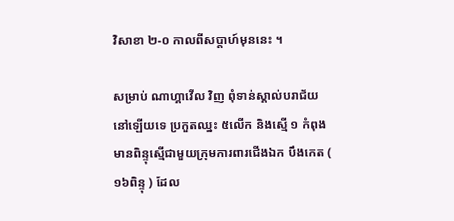វិសាខា ២-០ កាលពីសប្តាហ៍មុននេះ ។

សម្រាប់ ណាហ្គាវើល វិញ ពុំទាន់ស្គាល់បរាជ័យនៅឡើយទេ ប្រកួតឈ្នះ ៥លើក និងស្មើ ១ កំពុងមានពិន្ទុស្មើជាមួយក្រុមការពារជើងឯក បឹងកេត ( ១៦ពិន្ទុ ) ដែល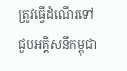ត្រូវធ្វើដំណើរទៅជួបអគ្គិសនីកម្ពុជា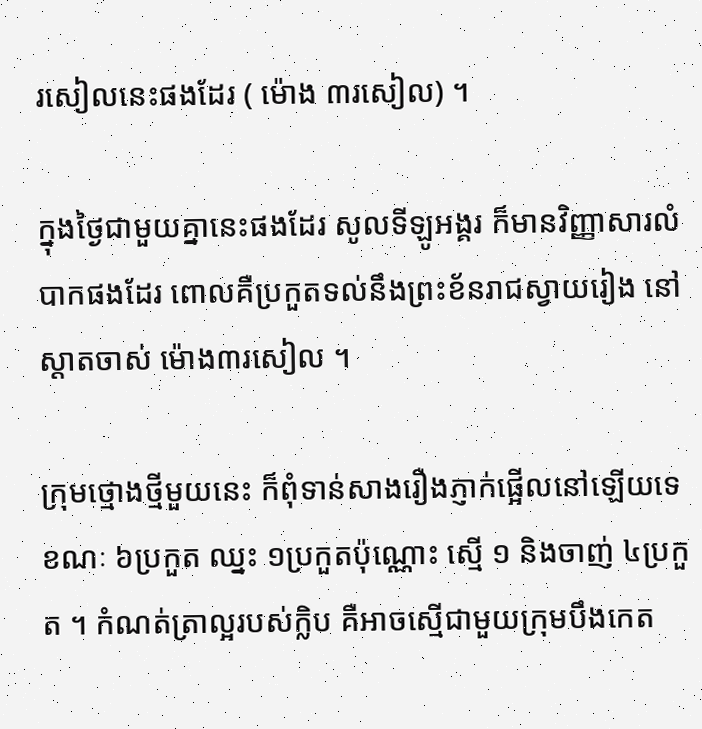រសៀលនេះផងដែរ ( ម៉ោង ៣រសៀល) ។

ក្នុងថ្ងៃជាមួយគ្នានេះផងដែរ សូលទីឡូអង្គរ ក៏មានវិញ្ញាសារលំបាកផងដែរ ពោលគឺប្រកួតទល់នឹងព្រះខ័នរាជស្វាយរៀង នៅស្តាតចាស់ ម៉ោង៣រសៀល ។

ក្រុមថ្មោងថ្មីមួយនេះ ក៏ពុំទាន់សាងរឿងភ្ញាក់ផ្អើលនៅឡើយទេ ខណៈ ៦ប្រកួត ឈ្នះ ១ប្រកួតប៉ុណ្ណោះ ស្មើ ១ និងចាញ់ ៤ប្រកួត ។ កំណត់ត្រាល្អរបស់ក្លិប គឺអាចស្មើជាមួយក្រុមបឹងកេត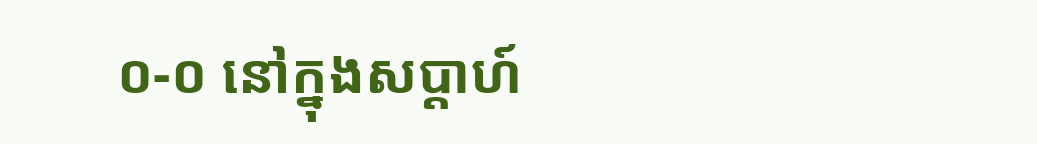០-០ នៅក្នុងសប្តាហ៍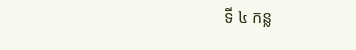ទី ៤ កន្ល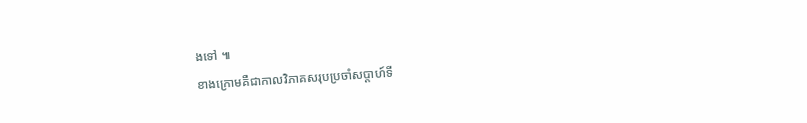ងទៅ ៕
ខាងក្រោមគឺជាកាលវិភាគសរុបប្រចាំសប្តាហ៍ទី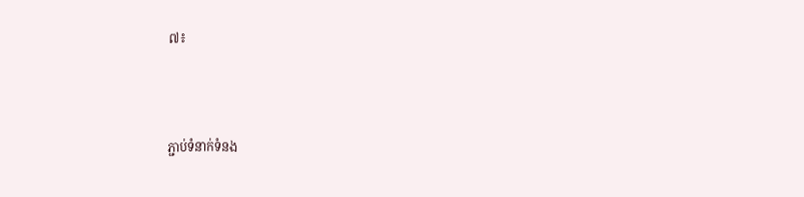៧៖



ភ្ជាប់ទំនាក់ទំនង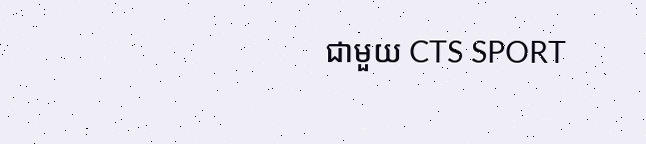ជាមួយ CTS SPORT